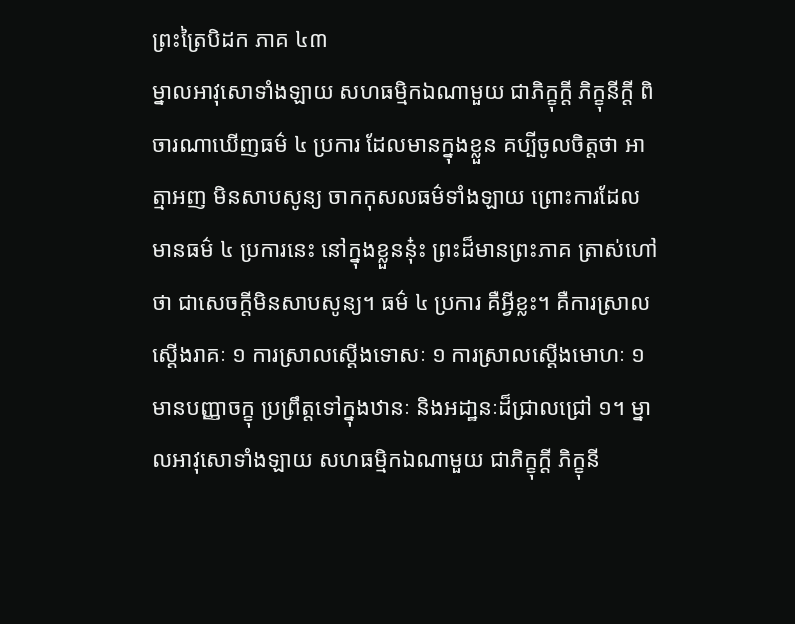ព្រះត្រៃបិដក ភាគ ៤៣
ម្នាលអាវុសោទាំងឡាយ សហធម្មិកឯណាមួយ ជាភិក្ខុក្តី ភិក្ខុនីក្តី ពិចារណាឃើញធម៌ ៤ ប្រការ ដែលមានក្នុងខ្លួន គប្បីចូលចិត្តថា អាត្មាអញ មិនសាបសូន្យ ចាកកុសលធម៌ទាំងឡាយ ព្រោះការដែលមានធម៌ ៤ ប្រការនេះ នៅក្នុងខ្លួននុ៎ះ ព្រះដ៏មានព្រះភាគ ត្រាស់ហៅថា ជាសេចក្តីមិនសាបសូន្យ។ ធម៌ ៤ ប្រការ គឺអ្វីខ្លះ។ គឺការស្រាលស្តើងរាគៈ ១ ការស្រាលស្តើងទោសៈ ១ ការស្រាលស្តើងមោហៈ ១ មានបញ្ញាចក្ខុ ប្រព្រឹត្តទៅក្នុងឋានៈ និងអដា្ឋនៈដ៏ជ្រាលជ្រៅ ១។ ម្នាលអាវុសោទាំងឡាយ សហធម្មិកឯណាមួយ ជាភិក្ខុក្ដី ភិក្ខុនី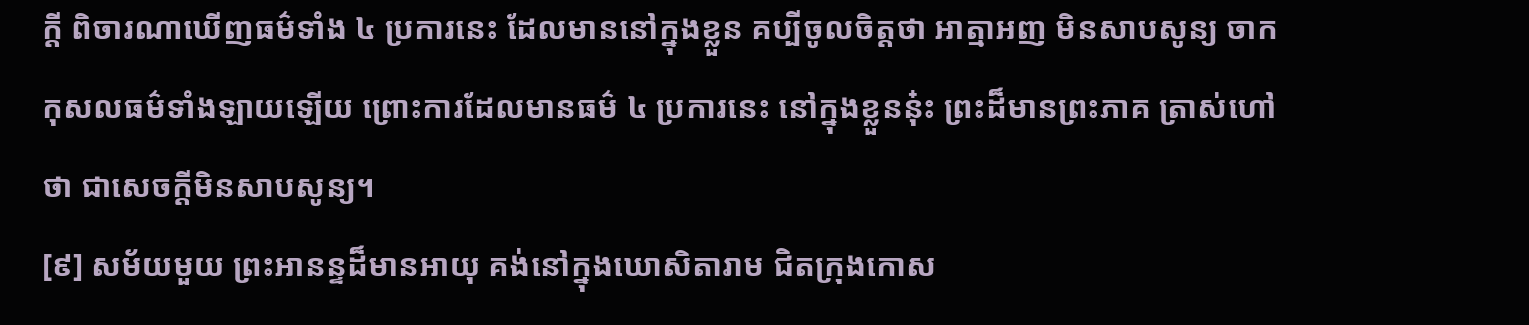ក្ដី ពិចារណាឃើញធម៌ទាំង ៤ ប្រការនេះ ដែលមាននៅក្នុងខ្លួន គប្បីចូលចិត្តថា អាត្មាអញ មិនសាបសូន្យ ចាកកុសលធម៌ទាំងឡាយឡើយ ព្រោះការដែលមានធម៌ ៤ ប្រការនេះ នៅក្នុងខ្លួននុ៎ះ ព្រះដ៏មានព្រះភាគ ត្រាស់ហៅថា ជាសេចក្ដីមិនសាបសូន្យ។
[៩] សម័យមួយ ព្រះអានន្ទដ៏មានអាយុ គង់នៅក្នុងឃោសិតារាម ជិតក្រុងកោស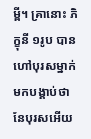ម្ពី។ គ្រានោះ ភិក្ខុនី ១រូប បានហៅបុរសម្នាក់ មកបង្គាប់ថា នែបុរសអើយ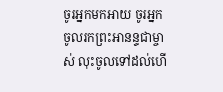ចូរអ្នកមកអាយ ចូរអ្នកចូលរកព្រះអានន្ទជាម្ចាស់ លុះចូលទៅដល់ហើ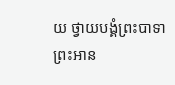យ ថ្វាយបង្គំព្រះបាទា ព្រះអាន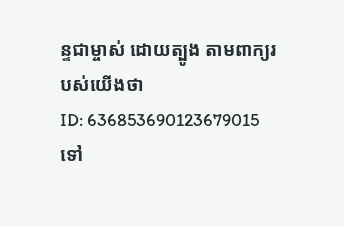ន្ទជាម្ចាស់ ដោយត្បូង តាមពាក្យរបស់យើងថា
ID: 636853690123679015
ទៅ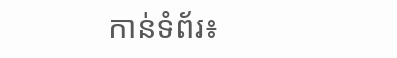កាន់ទំព័រ៖